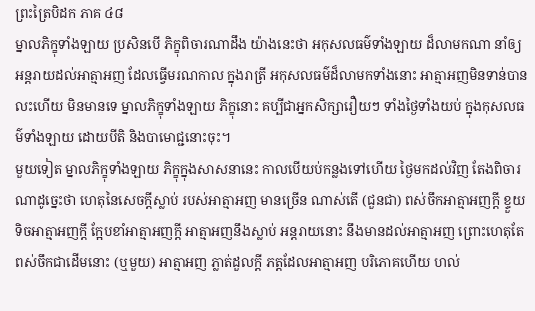ព្រះត្រៃបិដក ភាគ ៤៨
ម្នាលភិក្ខុទាំងឡាយ ប្រសិនបើ ភិក្ខុពិចារណាដឹង យ៉ាងនេះថា អកុសលធម៌ទាំងឡាយ ដ៏លាមកណា នាំឲ្យអន្តរាយដល់អាត្មាអញ ដែលធ្វើមរណកាល ក្នុងរាត្រី អកុសលធម៌ដ៏លាមកទាំងនោះ អាត្មាអញមិនទាន់បានលះហើយ មិនមានទេ ម្នាលភិក្ខុទាំងឡាយ ភិក្ខុនោះ គប្បីជាអ្នកសិក្សារឿយៗ ទាំងថ្ងៃទាំងយប់ ក្នុងកុសលធម៌ទាំងឡាយ ដោយបីតិ និងបាមោជ្ជនោះចុះ។
មួយទៀត ម្នាលភិក្ខុទាំងឡាយ ភិក្ខុក្នុងសាសនានេះ កាលបើយប់កន្លងទៅហើយ ថ្ងៃមកដល់វិញ តែងពិចារណាដូច្នេះថា ហេតុនៃសេចក្ដីស្លាប់ របស់អាត្មាអញ មានច្រើន ណាស់តើ (ជួនជា) ពស់ចឹកអាត្មាអញក្ដី ខ្ទួយទិចអាត្មាអញក្ដី ក្អែបខាំអាត្មាអញក្ដី អាត្មាអញនឹងស្លាប់ អន្ដរាយនោះ នឹងមានដល់អាត្មាអញ ព្រោះហេតុតែពស់ចឹកជាដើមនោះ (ឬមួយ) អាត្មាអញ ភ្លាត់ដួលក្ដី ភត្តដែលអាត្មាអញ បរិភោគហើយ ហល់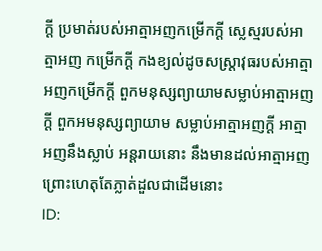ក្ដី ប្រមាត់របស់អាត្មាអញកម្រើកក្ដី ស្លេស្មរបស់អាត្មាអញ កម្រើកក្ដី កងខ្យល់ដូចសស្រ្ដាវុធរបស់អាត្មាអញកម្រើកក្ដី ពួកមនុស្សព្យាយាមសម្លាប់អាត្មាអញក្ដី ពួកអមនុស្សព្យាយាម សម្លាប់អាត្មាអញក្ដី អាត្មាអញនឹងស្លាប់ អន្តរាយនោះ នឹងមានដល់អាត្មាអញ ព្រោះហេតុតែភ្លាត់ដួលជាដើមនោះ
ID: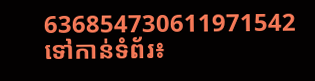636854730611971542
ទៅកាន់ទំព័រ៖